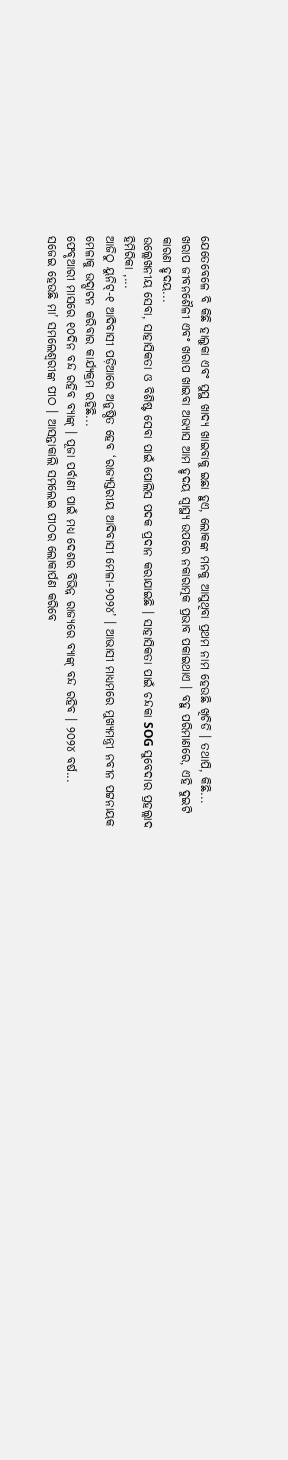ଯେତେବେଳେ ବି କିଛି ହାଲୁକା ଏବଂ ସୁସ୍ଥ ଖାଦ୍ୟ ଖାଇବାକୁ ଇଛା ହୁଏ, ଲୋକଙ୍କ ମନକୁ ଆସୁଥିବା ପ୍ରଥମ ନାମ ହେଉଛି ଖିଚିଡି । ତଥାପି, କିଛି...
ଖରାପ ଜୀବନଶୈଳୀ ଏବଂ ଖରାପ ଖାଇବା ଅଭ୍ୟାସ ଆମ ହୃଦୟ ସ୍ୱାସ୍ଥ୍ୟ ଉପରେ ନକାରାତ୍ମକ ପ୍ରଭାବ ପକାଇଥାଏ । ବହୁ ପରିମାଣରେ, ଏହି ଦୁଇଟି କାରଣ ହୃଦୟ...
ଉଲ୍ଲେଖନୀୟ ସେବା, ସାହାସିକତା ଓ ବିଶିଷ୍ଟ ସେବା ପାଇଁ ପୋଲିସ ପଦକ ପ୍ରଦାନ କରାଯାଇଛି । ସାହାସିକତା ପାଇଁ ଚନ୍ଦକା SOG ସୁବେଦାର ପ୍ରହଲ୍ଲାଦ ହିମିରିକା ,...
ଆଜିଠୁ ୟୁନିଟ୍-୧ ଆଦିବାସୀ ପଡ଼ିଆରେ ଅନୁଷ୍ଠିତ ହେବ ‘ରାଜ୍ୟସ୍ତରୀୟ ଆଦିବାସୀ ମେଳା-୨୦୨୪’ । ଆଭାସୀ ମାଧ୍ୟମରେ ମୁଖ୍ୟମନ୍ତ୍ରୀ ନବୀନ ପଟ୍ଟନାୟକ ମେଳାକୁ ଉଦ୍ଘାଟନ କରିବାର କାର୍ଯ୍ୟକ୍ରମ ରହିଛି...
ଫେବୃଆରୀ ମାସରେ ୧୦ଦିନ ବନ୍ଦ ରହିବ ବ୍ୟାଙ୍କ୍ । ପୂଜା ପର୍ବାଣୀ ପାଇଁ ମଧ୍ୟ ଦେଶର ବିଭିନ୍ନ ରାଜ୍ୟରେ ବ୍ୟାଙ୍କ୍ ବନ୍ଦ ରହିବ । ୨୦୨୪ ବର୍ଷ...
ସଜେଇ ହେଉଛି ମା’ ସମଲେଶ୍ୱରୀଙ୍କ ପୀଠ । ଆସନ୍ତାକାଲି ସମଲେଇ ପୀଠର ଲୋକାର୍ପଣ କରିବେ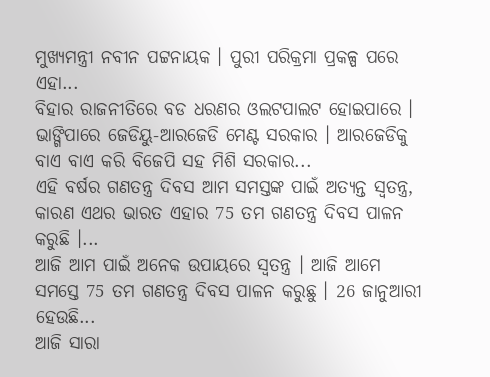ମୁଖ୍ୟମନ୍ତ୍ରୀ ନବୀନ ପଟ୍ଟନାୟକ । ପୁରୀ ପରିକ୍ରମା ପ୍ରକଳ୍ପ ପରେ ଏହା...
ବିହାର ରାଜନୀତିରେ ବଡ ଧରଣର ଓଲଟପାଲଟ ହୋଇପାରେ । ଭାଙ୍ଗିପାରେ ଜେଡିୟୁ-ଆରଜେଡି ମେଣ୍ଟ ସରକାର । ଆରଜେଡିକୁ ବାଏ ବାଏ କରି ବିଜେପି ସହ ମିଶି ସରକାର...
ଏହି ବର୍ଷର ଗଣତନ୍ତ୍ର ଦିବସ ଆମ ସମସ୍ତଙ୍କ ପାଇଁ ଅତ୍ୟନ୍ତ ସ୍ୱତନ୍ତ୍ର, କାରଣ ଏଥର ଭାରତ ଏହାର 75 ତମ ଗଣତନ୍ତ୍ର ଦିବସ ପାଳନ କରୁଛି ।...
ଆଜି ଆମ ପାଇଁ ଅନେକ ଉପାୟରେ ସ୍ୱତନ୍ତ୍ର । ଆଜି ଆମେ ସମସ୍ତେ 75 ତମ ଗଣତନ୍ତ୍ର ଦିବସ ପାଳନ କରୁଛୁ । 26 ଜାନୁଆରୀ ହେଉଛି...
ଆଜି ସାରା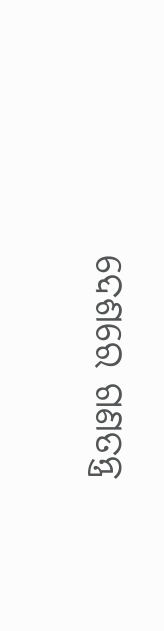ଦେଶରେ ଗଣତନ୍ତ୍ର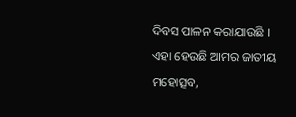ଦିବସ ପାଳନ କରାଯାଉଛି । ଏହା ହେଉଛି ଆମର ଜାତୀୟ ମହୋତ୍ସବ,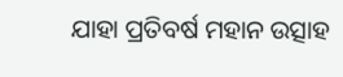ଯାହା ପ୍ରତିବର୍ଷ ମହାନ ଉତ୍ସାହ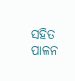ସହିତ ପାଳନ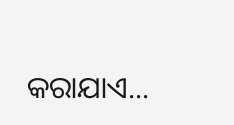କରାଯାଏ...